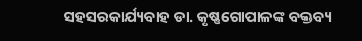ସହସରକାର୍ଯ୍ୟବାହ ଡା. କୃଷ୍ଣଗୋପାଳଙ୍କ ବକ୍ତବ୍ୟ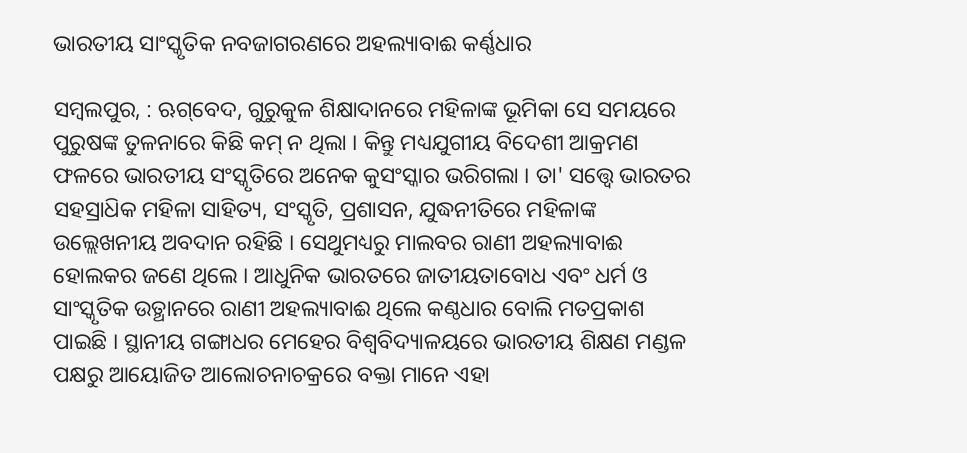ଭାରତୀୟ ସାଂସ୍କୃତିକ ନବଜାଗରଣରେ ଅହଲ୍ୟାବାଈ କର୍ଣ୍ଣଧାର

ସମ୍ବଲପୁର, : ଋଗ୍‌ବେଦ, ଗୁରୁକୁଳ ଶିକ୍ଷାଦାନରେ ମହିଳାଙ୍କ ଭୂମିକା ସେ ସମୟରେ ପୁରୁଷଙ୍କ ତୁଳନାରେ କିଛି କମ୍ ନ ଥିଲା । କିନ୍ତୁ ମଧ୍ୟଯୁଗୀୟ ବିଦେଶୀ ଆକ୍ରମଣ ଫଳରେ ଭାରତୀୟ ସଂସ୍କୃତିରେ ଅନେକ କୁସଂସ୍କାର ଭରିଗଲା । ତା' ସତ୍ତ୍ଵେ ଭାରତର ସହସ୍ରାଧ‌ିକ ମହିଳା ସାହିତ୍ୟ, ସଂସ୍କୃତି, ପ୍ରଶାସନ, ଯୁଦ୍ଧନୀତିରେ ମହିଳାଙ୍କ ଉଲ୍ଲେଖନୀୟ ଅବଦାନ ରହିଛି । ସେଥୁମଧ୍ୟରୁ ମାଲବର ରାଣୀ ଅହଲ୍ୟାବାଈ ହୋଲକର ଜଣେ ଥିଲେ । ଆଧୁନିକ ଭାରତରେ ଜାତୀୟତାବୋଧ ଏବଂ ଧର୍ମ ଓ ସାଂସ୍କୃତିକ ଉତ୍ଥାନରେ ରାଣୀ ଅହଲ୍ୟାବାଈ ଥିଲେ କଣ୍ଠଧାର ବୋଲି ମତପ୍ରକାଶ ପାଇଛି । ସ୍ଥାନୀୟ ଗଙ୍ଗାଧର ମେହେର ବିଶ୍ଵବିଦ୍ୟାଳୟରେ ଭାରତୀୟ ଶିକ୍ଷଣ ମଣ୍ଡଳ ପକ୍ଷରୁ ଆୟୋଜିତ ଆଲୋଚନାଚକ୍ରରେ ବକ୍ତା ମାନେ ଏହା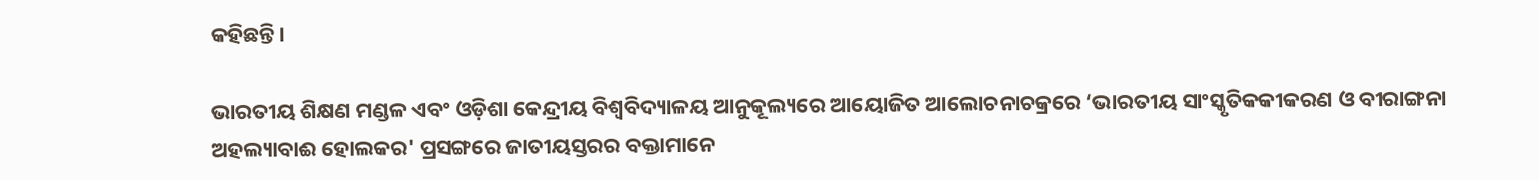କହିଛନ୍ତି।

ଭାରତୀୟ ଶିକ୍ଷଣ ମଣ୍ଡଳ ଏବଂ ଓଡ଼ିଶା କେନ୍ଦ୍ରୀୟ ବିଶ୍ବବିଦ୍ୟାଳୟ ଆନୁକୂଲ୍ୟରେ ଆୟୋଜିତ ଆଲୋଚନାଚକ୍ରରେ ‘ଭାରତୀୟ ସାଂସ୍କୃତିକକୀକରଣ ଓ ବୀରାଙ୍ଗନା ଅହଲ୍ୟାବାଈ ହୋଲକର' ପ୍ରସଙ୍ଗରେ ଜାତୀୟସ୍ତରର ବକ୍ତାମାନେ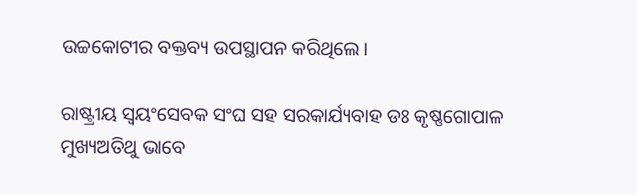ଉଚ୍ଚକୋଟୀର ବକ୍ତବ୍ୟ ଉପସ୍ଥାପନ କରିଥିଲେ।

ରାଷ୍ଟ୍ରୀୟ ସ୍ୱୟଂସେବକ ସଂଘ ସହ ସରକାର୍ଯ୍ୟବାହ ଡଃ କୃଷ୍ଣଗୋପାଳ ମୁଖ୍ୟଅତିଥୁ ଭାବେ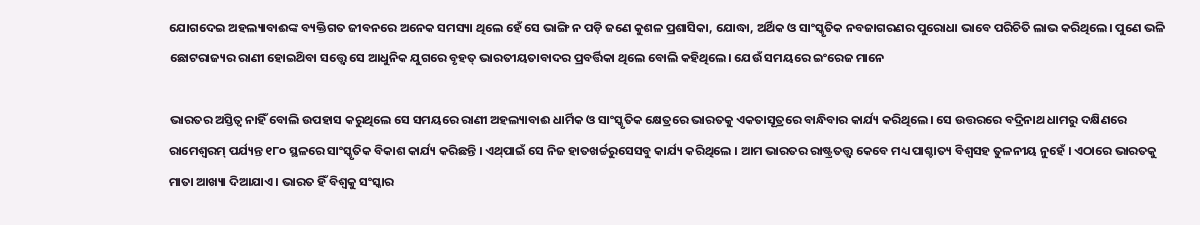ଯୋଗଦେଇ ଅହଲ୍ୟାବାଈଙ୍କ ବ୍ୟକ୍ତିଗତ ଜୀବନରେ ଅନେକ ସମସ୍ୟା ଥିଲେ ହେଁ ସେ ଭାଙ୍ଗି ନ ପଡ଼ି ଜଣେ କୁଶଳ ପ୍ରଶାସିକା, ଯୋଦ୍ଧା, ଅର୍ଥିକ ଓ ସାଂସ୍କୃତିକ ନବଜାଗରଣର ପୁରୋଧା ଭାବେ ପରିଚିତି ଲାଭ କରିଥିଲେ। ପୁଣେ ଭଳି ଛୋଟରାଜ୍ୟର ରାଣୀ ହୋଇଥ‌ିବା ସତ୍ତ୍ବେ ସେ ଆଧୁନିକ ଯୁଗରେ ବୃହତ୍ ଭାରତୀୟତାବାଦର ପ୍ରବର୍ତ୍ତିକା ଥିଲେ ବୋଲି କହିଥିଲେ। ଯେଉଁ ସମୟରେ ଇଂରେଜ ମାନେ

ଭାରତର ଅସ୍ତିତ୍ବ ନାହିଁ ବୋଲି ଉପହାସ କରୁଥିଲେ ସେ ସମୟରେ ରାଣୀ ଅହଲ୍ୟାବାଈ ଧାର୍ମିକ ଓ ସାଂସ୍କୃତିକ କ୍ଷେତ୍ରରେ ଭାରତକୁ ଏକତାସୂତ୍ରରେ ବାନ୍ଧିବାର କାର୍ଯ୍ୟ କରିଥିଲେ। ସେ ଉତ୍ତରରେ ବଦ୍ରିନାଥ ଧାମରୁ ଦକ୍ଷିଣରେ ରାମେଶ୍ଵରମ୍ ପର୍ଯ୍ୟନ୍ତ ୧୮୦ ସ୍ଥଳରେ ସାଂସ୍କୃତିକ ବିକାଶ କାର୍ଯ୍ୟ କରିଛନ୍ତି । ଏଥ୍‌ପାଇଁ ସେ ନିଜ ହାତଖର୍ଚ୍ଚରୁସେସବୁ କାର୍ଯ୍ୟ କରିଥିଲେ । ଆମ ଭାରତର ରାଷ୍ଟ୍ରତତ୍ତ୍ଵ କେବେ ମଧ୍ୟ ପାଶ୍ଚାତ୍ୟ ବିଶ୍ବସହ ତୁଳନୀୟ ନୁହେଁ । ଏଠାରେ ଭାରତକୁ ମାତା ଆଖ୍ୟା ଦିଆଯାଏ । ଭାରତ ହିଁ ବିଶ୍ଵକୁ ସଂସ୍କାର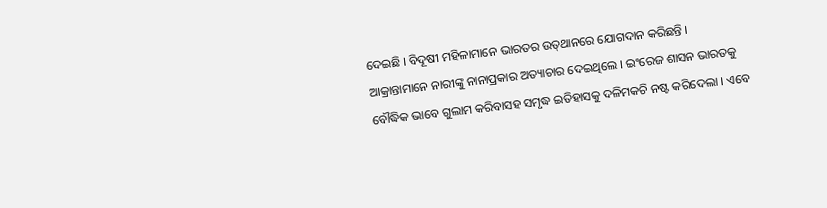ଦେଇଛି । ବିଦୂଷୀ ମହିଳାମାନେ ଭାରତର ଉତ୍‌ଥାନରେ ଯୋଗଦାନ କରିଛନ୍ତି । ଆକ୍ରାନ୍ତାମାନେ ନାରୀଙ୍କୁ ନାନାପ୍ରକାର ଅତ୍ୟାଚାର ଦେଇଥିଲେ । ଇଂରେଜ ଶାସନ ଭାରତକୁ ବୌଦ୍ଧିକ ଭାବେ ଗୁଲାମ କରିବାସହ ସମୃଦ୍ଧ ଇତିହାସକୁ ଦଳିମକଚି ନଷ୍ଟ କରିଦେଲା । ଏବେ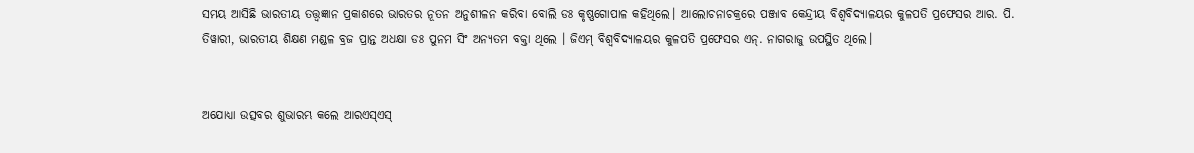ସମୟ ଆସିଛି ଭାରତୀୟ ତତ୍ତ୍ୱଜ୍ଞାନ ପ୍ରକାଶରେ ଭାରତର ନୂତନ ଅନୁଶୀଳନ କରିବା ବୋଲି ଡଃ କୃଷ୍ଣଗୋପାଳ କହିଥିଲେ। ଆଲୋଚନାଚକ୍ରରେ ପଞ୍ଜାବ କେନ୍ଦ୍ରୀୟ ବିଶ୍ଵବିଦ୍ୟାଳୟର କୁଳପତି ପ୍ରଫେସର ଆର. ପି. ତିୱାରୀ, ଭାରତୀୟ ଶିକ୍ଷଣ ମଣ୍ଡଳ ବ୍ରଜ ପ୍ରାନ୍ତ ଅଧକ୍ଷା ଡଃ ପୁନମ ସିଂ ଅନ୍ୟତମ ବକ୍ତା ଥିଲେ । ଜିଏମ୍ ବିଶ୍ବବିଦ୍ୟାଳୟର କୁଳପତି ପ୍ରଫେସର ଏନ୍. ନାଗରାଜୁ ଉପସ୍ଥିତ ଥିଲେ।


ଅଯୋଧ୍ୟା ଉତ୍ସବର ଶୁଭାରମ୍ଭ କଲେ ଆରଏସ୍‌ଏସ୍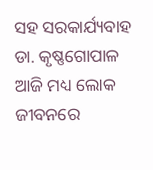ସହ ସରକାର୍ଯ୍ୟବାହ ଡା. କୃଷ୍ଣଗୋପାଳ ଆଜି ମଧ୍ୟ ଲୋକ ଜୀବନରେ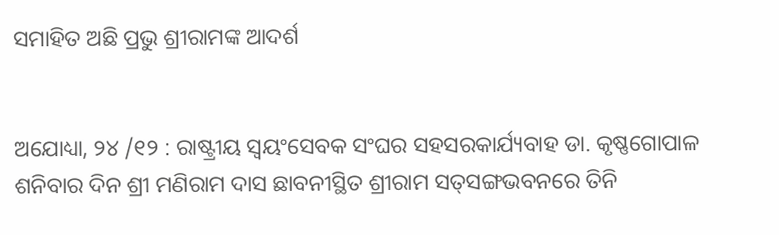ସମାହିତ ଅଛି ପ୍ରଭୁ ଶ୍ରୀରାମଙ୍କ ଆଦର୍ଶ


ଅଯୋଧ୍ୟା, ୨୪ /୧୨ : ରାଷ୍ଟ୍ରୀୟ ସ୍ୱୟଂସେବକ ସଂଘର ସହସରକାର୍ଯ୍ୟବାହ ଡା. କୃଷ୍ଣଗୋପାଳ ଶନିବାର ଦିନ ଶ୍ରୀ ମଣିରାମ ଦାସ ଛାବନୀସ୍ଥିତ ଶ୍ରୀରାମ ସତ୍‌ସଙ୍ଗଭବନରେ ତିନି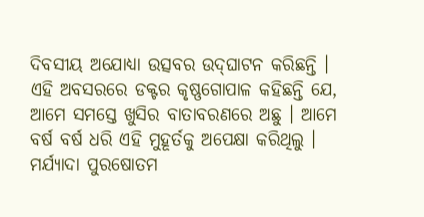ଦିବସୀୟ ଅଯୋଧ୍ୟା ଉତ୍ସବର ଉଦ୍‌ଘାଟନ କରିଛନ୍ତି । ଏହି ଅବସରରେ ଡକ୍ଟର କୃଷ୍ଣଗୋପାଳ କହିଛନ୍ତି ଯେ, ଆମେ ସମସ୍ତେ ଖୁସିର ବାତାବରଣରେ ଅଛୁ । ଆମେ ବର୍ଷ ବର୍ଷ ଧରି ଏହି ମୁହୂର୍ତକୁ ଅପେକ୍ଷା କରିଥିଲୁ । ମର୍ଯ୍ୟାଦା ପୁରଷୋତମ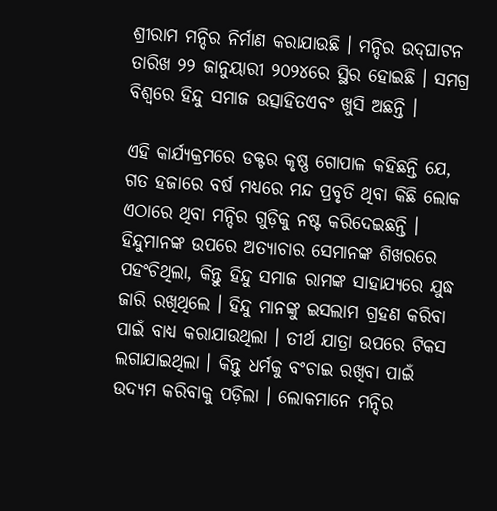ଶ୍ରୀରାମ ମନ୍ଦିର ନିର୍ମାଣ କରାଯାଉଛି । ମନ୍ଦିର ଉଦ୍‌ଘାଟନ ତାରିଖ ୨୨ ଜାନୁୟାରୀ ୨୦୨୪ରେ ସ୍ଥିର ହୋଇଛି । ସମଗ୍ର ବିଶ୍ୱରେ ହିନ୍ଦୁ ସମାଜ ଉତ୍ସାହିତଏବଂ ଖୁସି ଅଛନ୍ତି ।

ଏହି କାର୍ଯ୍ୟକ୍ରମରେ ଡକ୍ଟର କୃଷ୍ଣ ଗୋପାଳ କହିଛନ୍ତି ଯେ, ଗତ ହଜାରେ ବର୍ଷ ମଧ୍ୟରେ ମନ୍ଦ ପ୍ରବୃତି ଥିବା କିଛି ଲୋକ ଏଠାରେ ଥିବା ମନ୍ଦିର ଗୁଡ଼ିକୁ ନଷ୍ଟ କରିଦେଇଛନ୍ତି । ହିନ୍ଦୁମାନଙ୍କ ଉପରେ ଅତ୍ୟାଚାର ସେମାନଙ୍କ ଶିଖରରେ ପହଂଚିଥିଲା, କିନ୍ତୁ ହିନ୍ଦୁ ସମାଜ ରାମଙ୍କ ସାହାଯ୍ୟରେ ଯୁଦ୍ଧ ଜାରି ରଖିଥିଲେ । ହିନ୍ଦୁ ମାନଙ୍କୁ ଇସଲାମ ଗ୍ରହଣ କରିବା ପାଇଁ ବାଧ୍ୟ କରାଯାଉଥିଲା । ତୀର୍ଥ ଯାତ୍ରା ଉପରେ ଟିକସ ଲଗାଯାଇଥିଲା । କିନ୍ତୁ ଧର୍ମକୁ ବଂଚାଇ ରଖିବା ପାଇଁ ଉଦ୍ୟମ କରିବାକୁ ପଡ଼ିଲା । ଲୋକମାନେ ମନ୍ଦିର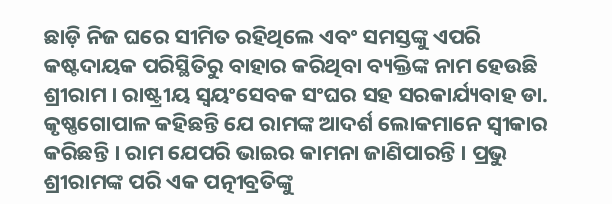ଛାଡ଼ି ନିଜ ଘରେ ସୀମିତ ରହିଥିଲେ ଏବଂ ସମସ୍ତଙ୍କୁ ଏପରି କଷ୍ଟଦାୟକ ପରିସ୍ଥିତିରୁ ବାହାର କରିଥିବା ବ୍ୟକ୍ତିଙ୍କ ନାମ ହେଉଛି ଶ୍ରୀରାମ । ରାଷ୍ଟ୍ରୀୟ ସ୍ୱୟଂସେବକ ସଂଘର ସହ ସରକାର୍ଯ୍ୟବାହ ଡା. କୃଷ୍ଣଗୋପାଳ କହିଛନ୍ତି ଯେ ରାମଙ୍କ ଆଦର୍ଶ ଲୋକମାନେ ସ୍ୱୀକାର କରିଛନ୍ତି । ରାମ ଯେପରି ଭାଇର କାମନା ଜାଣିପାରନ୍ତି । ପ୍ରଭୁ ଶ୍ରୀରାମଙ୍କ ପରି ଏକ ପତ୍ନୀବ୍ରତିଙ୍କୁ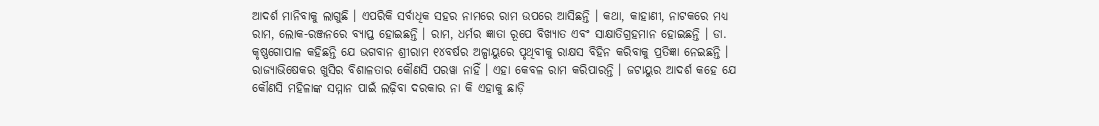ଆଦର୍ଶ ମାନିବାକୁ ଲାଗୁଛି । ଏପରିକି ସର୍ବାଧିକ ସହର ନାମରେ ରାମ ଉପରେ ଆସିଛନ୍ତି । କଥା, କାହାଣୀ, ନାଟକରେ ମଧ୍ୟ ରାମ, ଲୋକ-ରଞ୍ଜନରେ ବ୍ୟାପ୍ତ ହୋଇଛନ୍ତି । ରାମ, ଧର୍ମର ଜ୍ଞାତା ରୂପେ ବିଖ୍ୟାତ ଏବଂ ସାକ୍ଷାତିଗ୍ରହମାନ ହୋଇଛନ୍ତି । ଡା. କୃଷ୍ଣଗୋପାଳ କହିଛନ୍ତି ଯେ ଭଗବାନ ଶ୍ରୀରାମ ୧୪ବର୍ଷର ଅଳ୍ପାୟୁରେ ପୃଥିବୀକୁ ରାକ୍ଷସ ବିହିନ କରିବାକୁ ପ୍ରତିଜ୍ଞା ନେଇଛନ୍ତି । ରାଜ୍ୟାଭିଷେକର ଖୁସିର ବିଶାଳତାର କୌଣସି ପରୱା ନାହିଁ । ଏହା କେବଳ ରାମ କରିପାରନ୍ତି । ଜଟାୟୁର ଆଦର୍ଶ କହେ ଯେ କୌଣସି ମହିଳାଙ୍କ ସମ୍ମାନ ପାଇଁ ଲଢ଼ିବା ଦରକାର ନା କି ଏହାକୁ ଛାଡ଼ି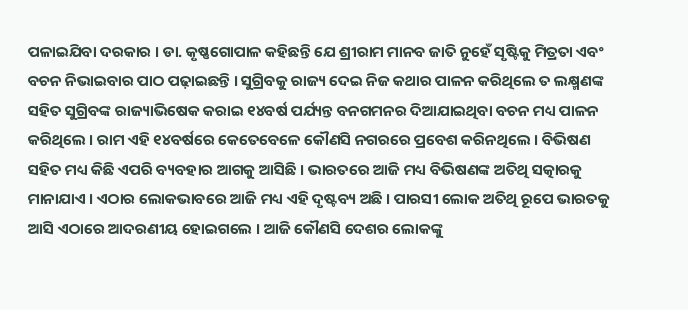ପଳାଇଯିବା ଦରକାର । ଡା. କୃଷ୍ଣଗୋପାଳ କହିଛନ୍ତି ଯେ ଶ୍ରୀରାମ ମାନବ ଜାତି ନୁହେଁ ସୃଷ୍ଟିକୁ ମିତ୍ରତା ଏବଂ ବଚନ ନିଭାଇବାର ପାଠ ପଢ଼ାଇଛନ୍ତି । ସୁଗ୍ରିବକୁ ରାଜ୍ୟ ଦେଇ ନିଜ କଥାର ପାଳନ କରିଥିଲେ ତ ଲକ୍ଷ୍ମଣଙ୍କ ସହିତ ସୁଗ୍ରିବଙ୍କ ରାଜ୍ୟାଭିଷେକ କରାଇ ୧୪ବର୍ଷ ପର୍ଯ୍ୟନ୍ତ ବନଗମନର ଦିଆଯାଇଥିବା ବଚନ ମଧ୍ୟ ପାଳନ କରିଥିଲେ । ରାମ ଏହି ୧୪ବର୍ଷରେ କେତେବେଳେ କୌଣସି ନଗରରେ ପ୍ରବେଶ କରିନଥିଲେ । ବିଭିଷଣ ସହିତ ମଧ୍ୟ କିଛି ଏପରି ବ୍ୟବହାର ଆଗକୁ ଆସିଛି । ଭାରତରେ ଆଜି ମଧ୍ୟ ବିଭିଷଣଙ୍କ ଅତିଥି ସତ୍କାରକୁ ମାନାଯାଏ । ଏଠାର ଲୋକଭାବରେ ଆଜି ମଧ୍ୟ ଏହି ଦୃଷ୍ଟବ୍ୟ ଅଛି । ପାରସୀ ଲୋକ ଅତିଥି ରୂପେ ଭାରତକୁ ଆସି ଏଠାରେ ଆଦରଣୀୟ ହୋଇଗଲେ । ଆଜି କୌଣସି ଦେଶର ଲୋକଙ୍କୁ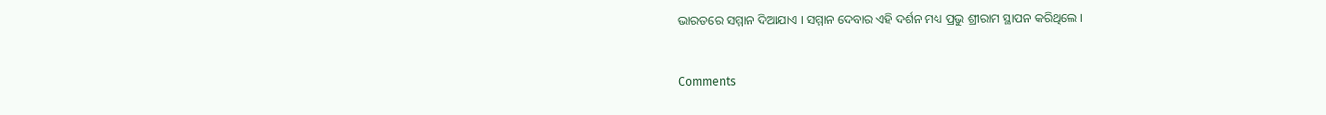ଭାରତରେ ସମ୍ମାନ ଦିଆଯାଏ । ସମ୍ମାନ ଦେବାର ଏହି ଦର୍ଶନ ମଧ୍ୟ ପ୍ରଭୁ ଶ୍ରୀରାମ ସ୍ଥାପନ କରିଥିଲେ ।


Comments